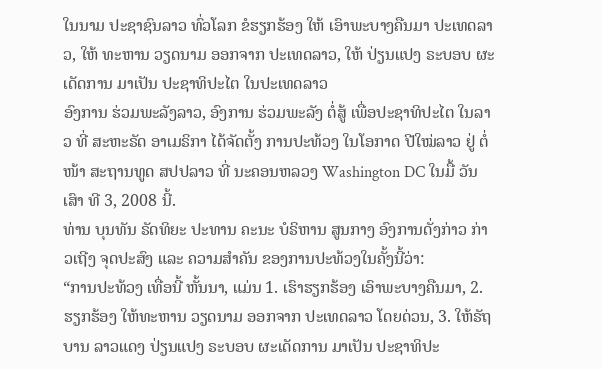ໃນນາມ ປະຊາຊົນລາວ ທົ່ວໂລກ ຂໍຮຽກຮ້ອງ ໃຫ້ ເອົາພະບາງຄືນມາ ປະເທດລາວ, ໃຫ້ ທະຫານ ວຽດນາມ ອອກຈາກ ປະເທດລາວ, ໃຫ້ ປ່ຽນແປງ ຣະບອບ ຜະເດັດການ ມາເປັນ ປະຊາທິປະໄຕ ໃນປະເທດລາວ
ອົງການ ຮ່ວມພະລັງລາວ, ອົງການ ຮ່ວມພະລັງ ຕໍ່ສູ້ ເພື່ອປະຊາທິປະໄຕ ໃນລາວ ທີ່ ສະຫະຣັດ ອາເມຣິກາ ໄດ້ຈັດຕັ້ງ ການປະທ້ວງ ໃນໂອກາດ ປີໃໝ່ລາວ ຢູ່ ຕໍ່ໜ້າ ສະຖານທູດ ສປປລາວ ທີ່ ນະຄອນຫລວງ Washington DC ໃນມື້ ວັນເສົາ ທີ 3, 2008 ນີ້.
ທ່ານ ບຸນທັນ ຣັດທິຍະ ປະທານ ຄະນະ ບໍຣິຫານ ສູນກາງ ອົງການດັ່ງກ່າວ ກ່າວເຖີງ ຈຸດປະສົງ ແລະ ຄວາມສໍາຄັນ ຂອງການປະທ້ວງໃນຄັ້ງນີ້ວ່າ:
“ການປະທ້ວງ ເທື່ອນີ້ ຫັ້ນນາ, ແມ່ນ 1. ເຮົາຮຽກຮ້ອງ ເອົາພະບາງຄືນມາ, 2. ຮຽກຮ້ອງ ໃຫ້ທະຫານ ວຽດນາມ ອອກຈາກ ປະເທດລາວ ໂດຍດ່ວນ, 3. ໃຫ້ຣັຖບານ ລາວແດງ ປ່ຽນແປງ ຣະບອບ ຜະເດັດການ ມາເປັນ ປະຊາທິປະ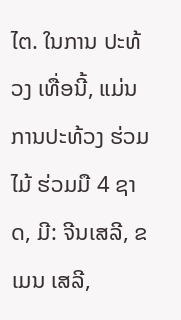ໄຕ. ໃນການ ປະທ້ວງ ເທື່ອນີ້, ແມ່ນ ການປະທ້ວງ ຮ່ວມໄມ້ ຮ່ວມມື 4 ຊາດ, ມີ: ຈີນເສລີ, ຂເມນ ເສລີ,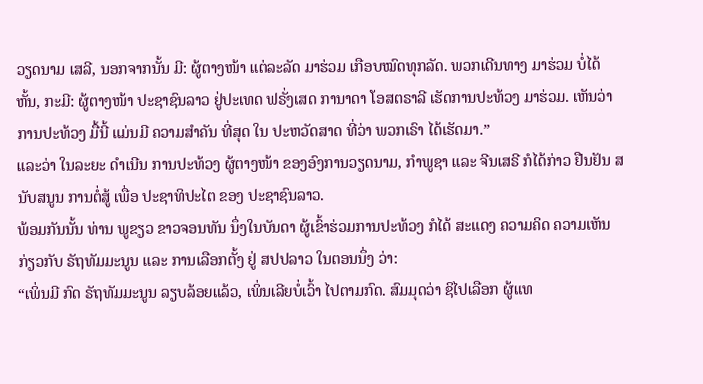ວຽດນາມ ເສລີ, ນອກຈາກນັ້ນ ມີ: ຜູ້ຕາງໜ້າ ແຕ່ລະລັດ ມາຮ່ວມ ເກືອບໝົດທຸກລັດ. ພວກເດີນທາງ ມາຮ່ວມ ບໍ່ໄດ້ ຫັ້ນ, ກະມີ: ຜູ້ຕາງໜ້າ ປະຊາຊົນລາວ ຢູ່ປະເທດ ຟຣັ່ງເສດ ການາດາ ໂອສຕຣາລີ ເຮັດການປະທ້ວງ ມາຮ່ວມ. ເຫັນວ່າ ການປະທ້ວງ ມື້ນີ້ ແມ່ນມີ ຄວາມສຳຄັນ ທີ່ສຸດ ໃນ ປະຫວັດສາດ ທີ່ວ່າ ພວກເຣົາ ໄດ້ເຮັດມາ.”
ແລະວ່າ ໃນລະຍະ ດໍາເນີນ ການປະທ້ວງ ຜູ້ຕາງໜ້າ ຂອງອົງການວຽດນາມ, ກໍາພູຊາ ແລະ ຈີນເສຣີ ກໍໄດ້ກ່າວ ຢືນຢັນ ສນັບສນູນ ການຕໍ່ສູ້ ເພື່ອ ປະຊາທິປະໄຕ ຂອງ ປະຊາຊົນລາວ.
ພ້ອມກັນນັ້ນ ທ່ານ ພູຂຽວ ຂາວຈອນທັນ ນຶ່ງໃນບັນດາ ຜູ້ເຂົ້າຮ່ວມການປະທ້ວງ ກໍໄດ້ ສະແດງ ຄວາມຄິດ ຄວາມເຫັນ ກ່ຽວກັບ ຣັຖທັມມະນູນ ແລະ ການເລືອກຕັ້ງ ຢູ່ ສປປລາວ ໃນຕອນນຶ່ງ ວ່າ:
“ເພິ່ນມີ ກົດ ຣັຖທັມມະນູນ ລຽບລ້ອຍແລ້ວ, ເພິ່ນເລີຍບໍ່ເວົ້າ ໄປຕາມກົດ. ສົມມຸດວ່າ ຊິໄປເລືອກ ຜູ້ແທ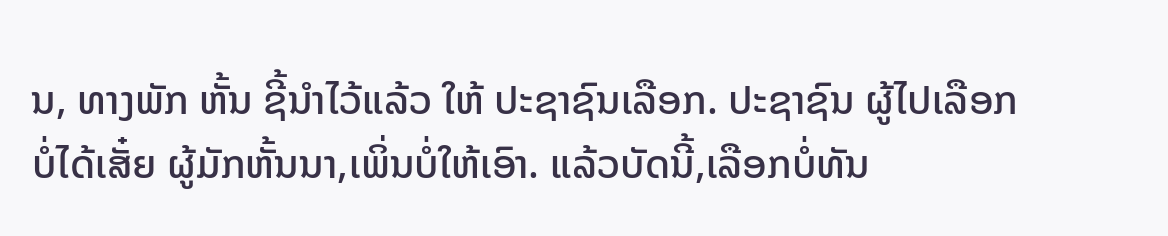ນ, ທາງພັກ ຫັ້ນ ຊີ້ນຳໄວ້ແລ້ວ ໃຫ້ ປະຊາຊົນເລືອກ. ປະຊາຊົນ ຜູ້ໄປເລືອກ ບໍ່ໄດ້ເສັ໋ຍ ຜູ້ມັກຫັ້ນນາ,ເພິ່ນບໍ່ໃຫ້ເອົາ. ແລ້ວບັດນີ້,ເລືອກບໍ່ທັນ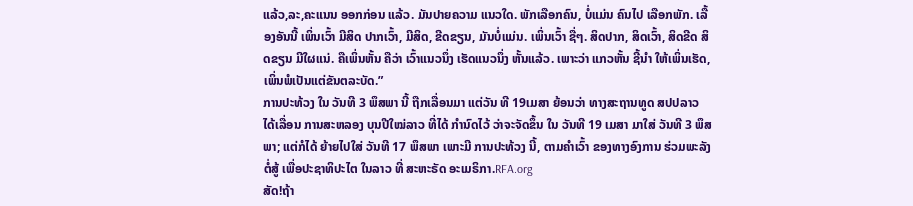ແລ້ວ,ລະ,ຄະແນນ ອອກກ່ອນ ແລ້ວ. ມັນປາຍຄວາມ ແນວໃດ. ພັກເລືອກຄົນ, ບໍ່ແມ່ນ ຄົນໄປ ເລືອກພັກ. ເລື້ອງອັນນີ້ ເພິ່ນເວົ້າ ມີສິດ ປາກເວົ້າ, ມີສິດ, ຂີດຂຽນ, ມັນບໍ່ແມ່ນ. ເພິ່ນເວົ້າ ຊື່ໆ. ສິດປາກ, ສິດເວົ້າ, ສິດຂີດ ສິດຂຽນ ມີໃຜແນ່. ຄືເພິ່ນຫັ້ນ ຄືວ່າ ເວົ້າແນວນຶ່ງ ເຮັດແນວນຶ່ງ ຫັ້ນແລ້ວ. ເພາະວ່າ ແກວຫັ້ນ ຊີ້ນຳ ໃຫ້ເພິ່ນເຮັດ, ເພິ່ນພໍເປັນແຕ່ຂັນຕລະບັດ.”
ການປະທ້ວງ ໃນ ວັນທີ 3 ພຶສພາ ນີ້ ຖືກເລື່ອນມາ ແຕ່ວັນ ທີ 19ເມສາ ຍ້ອນວ່າ ທາງສະຖານທູດ ສປປລາວ ໄດ້ເລື່ອນ ການສະຫລອງ ບຸນປີໃໝ່ລາວ ທີ່ໄດ້ ກໍານົດໄວ້ ວ່າຈະຈັດຂຶ້ນ ໃນ ວັນທີ 19 ເມສາ ມາໃສ່ ວັນທີ 3 ພຶສພາ; ແຕ່ກໍໄດ້ ຍ້າຍໄປໃສ່ ວັນທີ 17 ພຶສພາ ເພາະມີ ການປະທ້ວງ ນີ້, ຕາມຄໍາເວົ້າ ຂອງທາງອົງການ ຮ່ວມພະລັງ ຕໍ່ສູ້ ເພື່ອປະຊາທິປະໄຕ ໃນລາວ ທີ່ ສະຫະຣັດ ອະເມຣິກາ.RFA.org
ສັດ!ຖ້າ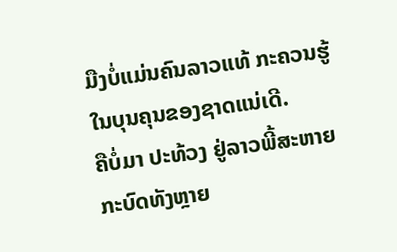ມືງບໍ່ແມ່ນຄົນລາວແທ້ ກະຄວນຮູ້ໃນບຸນຄຸນຂອງຊາດແນ່ເດີ.
ຄືບໍ່ມາ ປະທ້ວງ ຢູ່ລາວພີ້ສະຫາຍກະບົດທັງຫຼາຍ